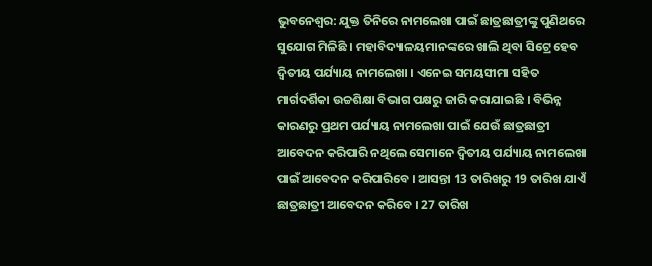ଭୁବନେଶ୍ବର: ଯୁକ୍ତ ତିନିରେ ନାମଲେଖା ପାଇଁ ଛାତ୍ରଛାତ୍ରୀଙ୍କୁ ପୁଣିଥରେ ସୁଯୋଗ ମିଳିଛି । ମହାବିଦ୍ୟାଳୟମାନଙ୍କରେ ଖାଲି ଥିବା ସିଟ୍ରେ ହେବ ଦ୍ବିତୀୟ ପର୍ଯ୍ୟାୟ ନାମଲେଖା । ଏନେଇ ସମୟସୀମା ସହିତ ମାର୍ଗଦର୍ଶିକା ଉଚ୍ଚଶିକ୍ଷା ବିଭାଗ ପକ୍ଷରୁ ଜାରି କରାଯାଇଛି । ବିଭିନ୍ନ କାରଣରୁ ପ୍ରଥମ ପର୍ଯ୍ୟାୟ ନାମଲେଖା ପାଇଁ ଯେଉଁ ଛାତ୍ରଛାତ୍ରୀ ଆବେଦନ କରିପାରି ନଥିଲେ ସେମାନେ ଦ୍ବିତୀୟ ପର୍ଯ୍ୟାୟ ନାମଲେଖା ପାଇଁ ଆବେଦନ କରିପାରିବେ । ଆସନ୍ତା 13 ତାରିଖରୁ 19 ତାରିଖ ଯାଏଁ ଛାତ୍ରଛାତ୍ରୀ ଆବେଦନ କରିବେ । 27 ତାରିଖ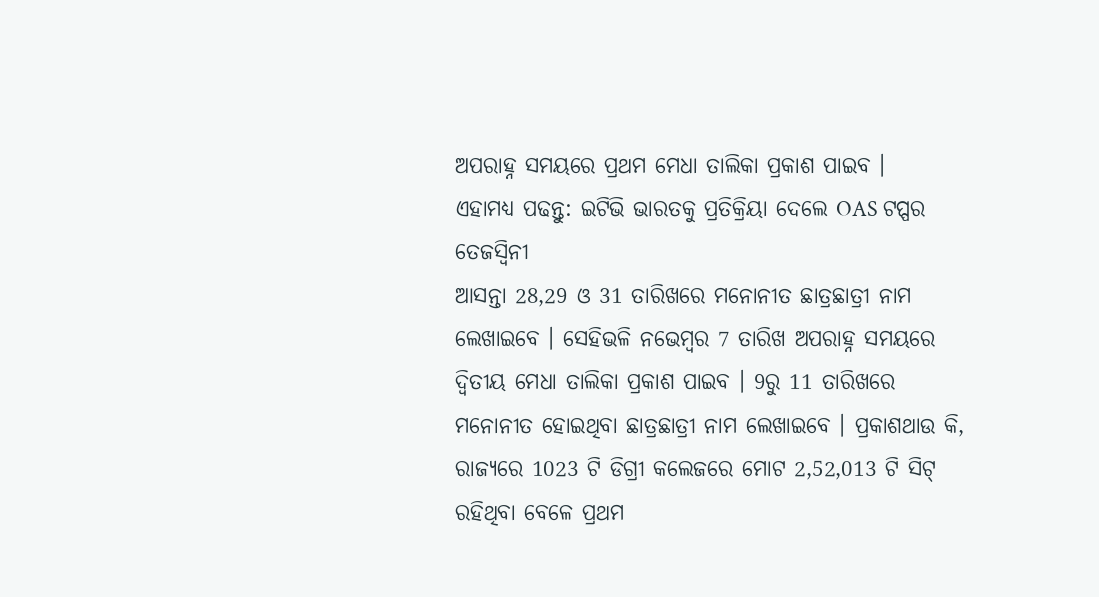ଅପରାହ୍ନ ସମୟରେ ପ୍ରଥମ ମେଧା ତାଲିକା ପ୍ରକାଶ ପାଇବ ।
ଏହାମଧ୍ୟ ପଢନ୍ତୁ: ଇଟିଭି ଭାରତକୁ ପ୍ରତିକ୍ରିୟା ଦେଲେ OAS ଟପ୍ପର ତେଜସ୍ବିନୀ
ଆସନ୍ତା 28,29 ଓ 31 ତାରିଖରେ ମନୋନୀତ ଛାତ୍ରଛାତ୍ରୀ ନାମ ଲେଖାଇବେ । ସେହିଭଳି ନଭେମ୍ବର 7 ତାରିଖ ଅପରାହ୍ନ ସମୟରେ ଦ୍ଵିତୀୟ ମେଧା ତାଲିକା ପ୍ରକାଶ ପାଇବ । 9ରୁ 11 ତାରିଖରେ ମନୋନୀତ ହୋଇଥିବା ଛାତ୍ରଛାତ୍ରୀ ନାମ ଲେଖାଇବେ । ପ୍ରକାଶଥାଉ କି, ରାଜ୍ୟରେ 1023 ଟି ଡିଗ୍ରୀ କଲେଜରେ ମୋଟ 2,52,013 ଟି ସିଟ୍ ରହିଥିବା ବେଳେ ପ୍ରଥମ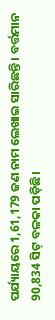ପର୍ଯ୍ୟାୟରେ 1,61,179 ଜଣ ନାମ ଲେଖାଇ ସାରିଛନ୍ତି । ବର୍ତ୍ତମାନ 90,834 ସିଟ୍ ବଳକା ପଡ଼ିଛି।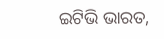ଇଟିଭି ଭାରତ,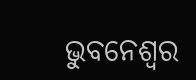ଭୁବନେଶ୍ବର